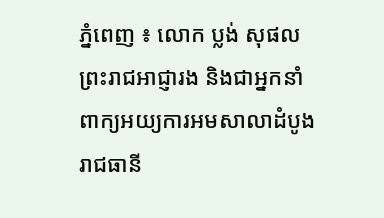ភ្នំពេញ ៖ លោក ប្លង់ សុផល ព្រះរាជអាជ្ញារង និងជាអ្នកនាំពាក្យអយ្យការអមសាលាដំបូងរាជធានី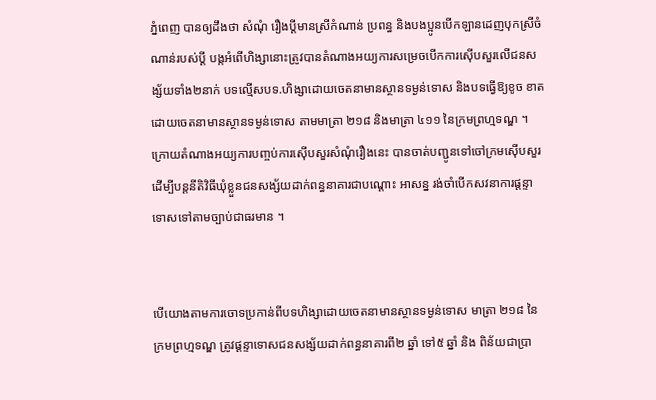ភ្នំពេញ បានឲ្យដឹងថា សំណុំ រឿងប្តីមានស្រីកំណាន់ ប្រពន្ធ និងបងប្អូនបើកឡានដេញបុកស្រីចំណាន់របស់ប្តី បង្កអំពើហិង្សានោះត្រូវបានតំណាងអយ្យការសម្រេចបើកការស៊ើបសួរលើជនសង្ស័យទាំង២នាក់ បទល្មើសបទ.ហិង្សាដោយចេតនាមានស្ថានទម្ងន់ទោស និងបទធ្វើឱ្យខូច ខាតដោយចេតនាមានស្ថានទម្ងន់ទោស តាមមាត្រា ២១៨ និងមាត្រា ៤១១ នៃក្រមព្រហ្មទណ្ឌ ។ ក្រោយតំណាងអយ្យការបញ្ចប់ការស៊ើបសួរសំណុំរឿងនេះ បានចាត់បញ្ជូនទៅចៅក្រមស៊ើបសួរ ដើម្បីបន្តនីតិវិធីឃុំខ្លួនជនសង្ស័យដាក់ពន្ធនាគារជាបណ្តោះ អាសន្ន រង់ចាំបើកសវនាការផ្តន្ទាទោសទៅតាមច្បាប់ជាធរមាន ។


បើយោងតាមការចោទប្រកាន់ពីបទហិង្សាដោយចេតនាមានស្ថានទម្ងន់ទោស មាត្រា ២១៨ នៃក្រមព្រហ្មទណ្ឌ ត្រូវផ្តន្ទាទោសជនសង្ស័យដាក់ពន្ធនាគារពី២ ឆ្នាំ ទៅ៥ ឆ្នាំ និង ពិន័យជាប្រា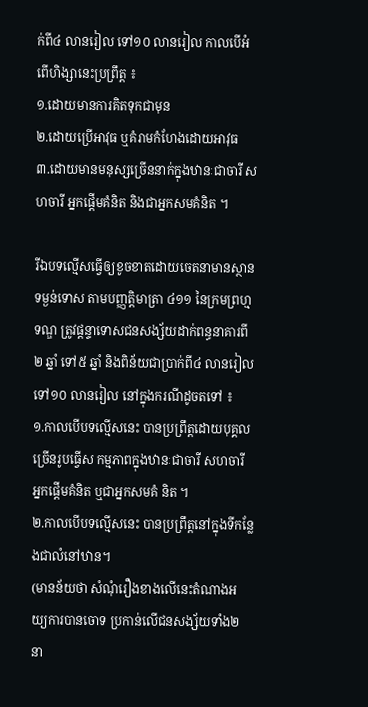ក់ពី៤ លានរៀល ទៅ១០ លានរៀល កាលបើអំពើហិង្សានេះប្រព្រឹត្ត ៖
១.ដោយមានការគិតទុកជាមុន
២.ដោយប្រើអាវុធ ឬគំរាមកំហែងដោយអាវុធ
៣.ដោយមានមនុស្សច្រើននាក់ក្នុងឋានៈជាចារី សហចារី អ្នកផ្តើមគំនិត និងជាអ្នកសមគំនិត ។

រីឯបទល្មើសធ្វើឲ្យខូចខាតដោយចេតនាមានស្ថានទម្ងន់ទោស តាមបញ្ញត្តិមាត្រា ៤១១ នៃក្រមព្រហ្មទណ្ឌ ត្រូវផ្តន្ទាទោសជនសង្ស័យដាក់ពន្ធនាគារពី ២ ឆ្នាំ ទៅ៥ ឆ្នាំ និងពិន័យជាប្រាក់ពី៤ លានរៀល ទៅ១០ លានរៀល នៅក្នុងករណីដូចតទៅ ៖
១.កាលបើបទល្មើសនេះ បានប្រព្រឹត្តដោយបុគ្គលច្រើនរូបធ្វើស កម្មភាពក្នុងឋានៈជាចារី សហចារី អ្នកផ្តើមគំនិត ឬជាអ្នកសមគំ និត ។
២.កាលបើបទល្មើសនេះ បានប្រព្រឹត្តនៅក្នុងទីកន្លែងជាលំនៅឋាន។
(មានន័យថា សំណុំរឿងខាងលើនេះតំណាងអយ្យការបានចោទ ប្រកាន់លើជនសង្ស័យទាំង២ នា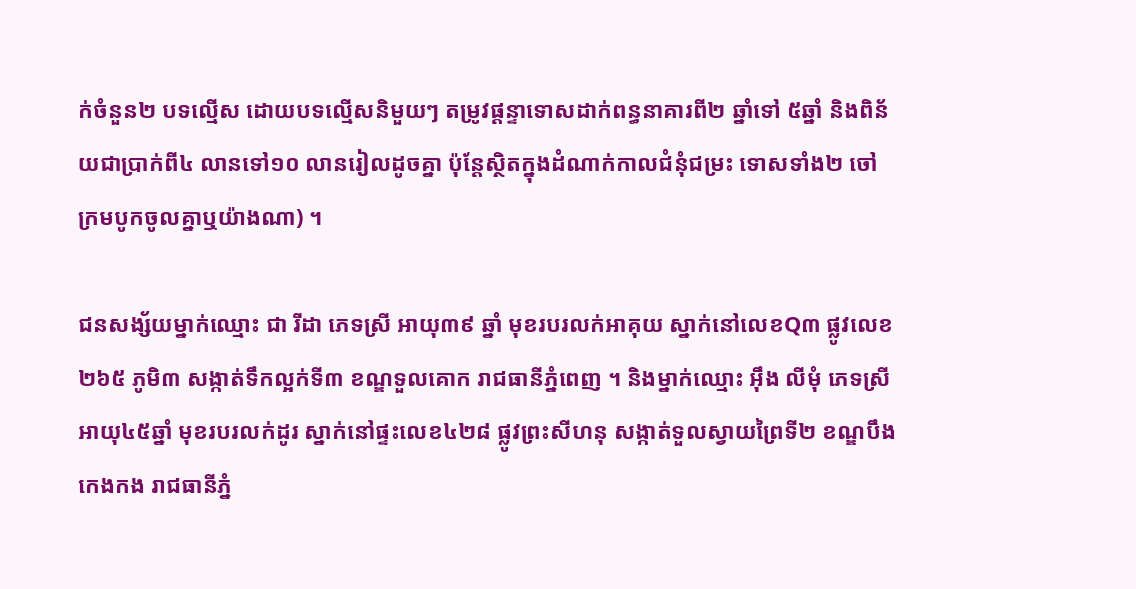ក់ចំនួន២ បទល្មើស ដោយបទល្មើសនិមួយៗ តម្រូវផ្តន្ទាទោសដាក់ពន្ធនាគារពី២ ឆ្នាំទៅ ៥ឆ្នាំ និងពិន័យជាប្រាក់ពី៤ លានទៅ១០ លានរៀលដូចគ្នា ប៉ុន្តែស្ថិតក្នុងដំណាក់កាលជំនុំជម្រះ ទោសទាំង២ ចៅក្រមបូកចូលគ្នាឬយ៉ាងណា) ។

ជនសង្ស័យម្នាក់ឈ្មោះ ជា រីដា ភេទស្រី អាយុ៣៩ ឆ្នាំ មុខរបរលក់អាគុយ ស្នាក់នៅលេខQ៣ ផ្លូវលេខ២៦៥ ភូមិ៣ សង្កាត់ទឹកល្អក់ទី៣ ខណ្ឌទួលគោក រាជធានីភ្នំពេញ ។ និងម្នាក់ឈ្មោះ អុឹង លីមុំ ភេទស្រី អាយុ៤៥ឆ្នាំ មុខរបរលក់ដូរ ស្នាក់នៅផ្ទះលេខ៤២៨ ផ្លូវព្រះសីហនុ សង្កាត់ទួលស្វាយព្រៃទី២ ខណ្ឌបឹងកេងកង រាជធានីភ្នំ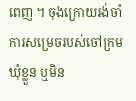ពេញ ។ ចុងក្រោយរង់ចាំការសម្រេចរបស់ចៅក្រម ឃុំខ្លួន ឬមិន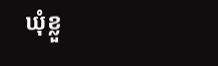ឃុំខ្លួ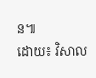ន៕
ដោយ៖ វិសាល